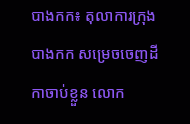បាងកក៖ តុលាការក្រុងបាងកក សម្រេចចេញដីកាចាប់ខ្លួន លោក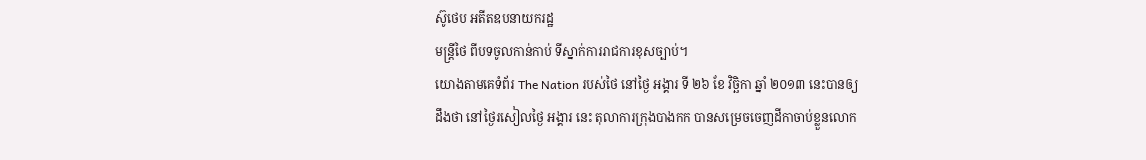ស៊ូថេប អតីតឧបនាយករដ្ឋ
មន្រ្តីថៃ ពីបទចូលកាន់កាប់ ទីស្នាក់ការរាជការខុសច្បាប់។
យោងតាមគេទំព័រ The Nation របស់ថៃ នៅថ្ងៃ អង្គារ ទី ២៦ ខែ វិច្ឆិកា ឆ្នាំ ២០១៣ នេះបានឲ្យ
ដឹងថា នៅថ្ងៃរសៀលថ្ងៃ អង្គារ នេះ តុលាការក្រុងបាងកក បានសម្រេចចេញដីកាចាប់ខ្លួនលោក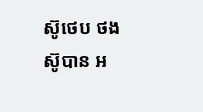ស៊ូថេប ថងស៊ូបាន អ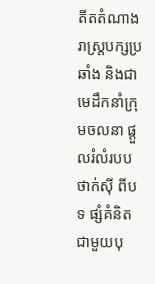តីតតំណាងរាស្រ្តបក្សប្រឆាំង និងជាមេដឹកនាំក្រុមចលនា ផ្តួលរំលំរបប
ថាក់ស៊ី ពីបទ ផ្សំគំនិតជាមួយបុ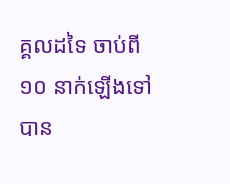គ្គលដទៃ ចាប់ពី ១០ នាក់ឡើងទៅ បាន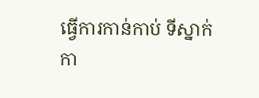ធ្វើការកាន់កាប់ ទីស្នាក់
កា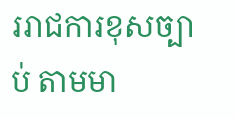ររាជការខុសច្បាប់ តាមមា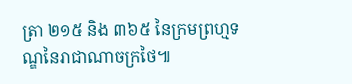ត្រា ២១៥ និង ៣៦៥ នៃក្រមព្រហ្មទណ្ឌនៃរាជាណាចក្រថៃ៕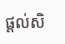ផ្តល់សិ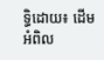ទ្ធិដោយ៖ ដើមអំពិល